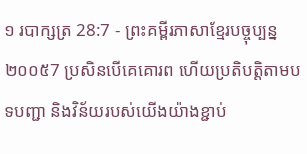១ របាក្សត្រ 28:7 - ព្រះគម្ពីរភាសាខ្មែរបច្ចុប្បន្ន ២០០៥7 ប្រសិនបើគេគោរព ហើយប្រតិបត្តិតាមបទបញ្ជា និងវិន័យរបស់យើងយ៉ាងខ្ជាប់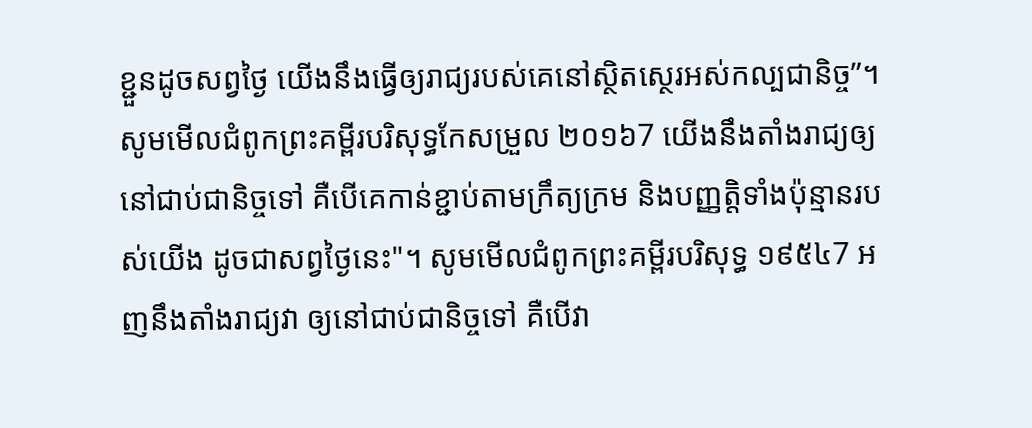ខ្ជួនដូចសព្វថ្ងៃ យើងនឹងធ្វើឲ្យរាជ្យរបស់គេនៅស្ថិតស្ថេរអស់កល្បជានិច្ច”។ សូមមើលជំពូកព្រះគម្ពីរបរិសុទ្ធកែសម្រួល ២០១៦7 យើងនឹងតាំងរាជ្យឲ្យនៅជាប់ជានិច្ចទៅ គឺបើគេកាន់ខ្ជាប់តាមក្រឹត្យក្រម និងបញ្ញត្តិទាំងប៉ុន្មានរបស់យើង ដូចជាសព្វថ្ងៃនេះ"។ សូមមើលជំពូកព្រះគម្ពីរបរិសុទ្ធ ១៩៥៤7 អញនឹងតាំងរាជ្យវា ឲ្យនៅជាប់ជានិច្ចទៅ គឺបើវា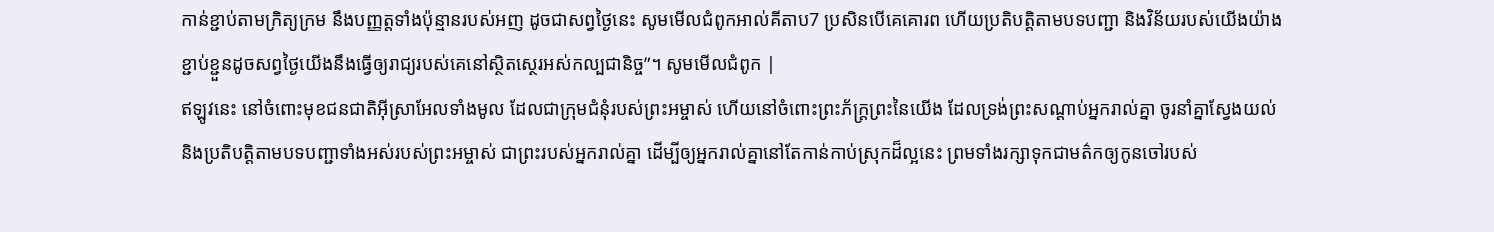កាន់ខ្ជាប់តាមក្រិត្យក្រម នឹងបញ្ញត្តទាំងប៉ុន្មានរបស់អញ ដូចជាសព្វថ្ងៃនេះ សូមមើលជំពូកអាល់គីតាប7 ប្រសិនបើគេគោរព ហើយប្រតិបត្តិតាមបទបញ្ជា និងវិន័យរបស់យើងយ៉ាងខ្ជាប់ខ្ជួនដូចសព្វថ្ងៃយើងនឹងធ្វើឲ្យរាជ្យរបស់គេនៅស្ថិតស្ថេរអស់កល្បជានិច្ច”។ សូមមើលជំពូក |
ឥឡូវនេះ នៅចំពោះមុខជនជាតិអ៊ីស្រាអែលទាំងមូល ដែលជាក្រុមជំនុំរបស់ព្រះអម្ចាស់ ហើយនៅចំពោះព្រះភ័ក្ត្រព្រះនៃយើង ដែលទ្រង់ព្រះសណ្ដាប់អ្នករាល់គ្នា ចូរនាំគ្នាស្វែងយល់ និងប្រតិបត្តិតាមបទបញ្ជាទាំងអស់របស់ព្រះអម្ចាស់ ជាព្រះរបស់អ្នករាល់គ្នា ដើម្បីឲ្យអ្នករាល់គ្នានៅតែកាន់កាប់ស្រុកដ៏ល្អនេះ ព្រមទាំងរក្សាទុកជាមត៌កឲ្យកូនចៅរបស់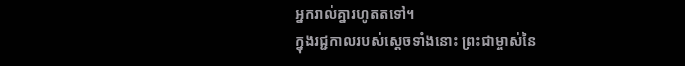អ្នករាល់គ្នារហូតតទៅ។
ក្នុងរជ្ជកាលរបស់ស្ដេចទាំងនោះ ព្រះជាម្ចាស់នៃ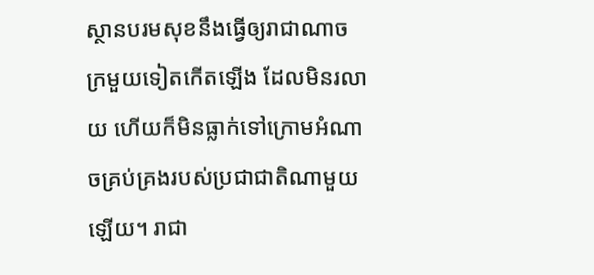ស្ថានបរមសុខនឹងធ្វើឲ្យរាជាណាចក្រមួយទៀតកើតឡើង ដែលមិនរលាយ ហើយក៏មិនធ្លាក់ទៅក្រោមអំណាចគ្រប់គ្រងរបស់ប្រជាជាតិណាមួយឡើយ។ រាជា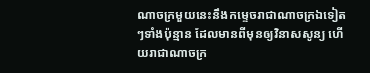ណាចក្រមួយនេះនឹងកម្ទេចរាជាណាចក្រឯទៀតៗទាំងប៉ុន្មាន ដែលមានពីមុនឲ្យវិនាសសូន្យ ហើយរាជាណាចក្រ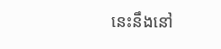នេះនឹងនៅ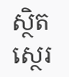ស្ថិតស្ថេរ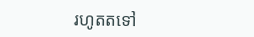រហូតតទៅ